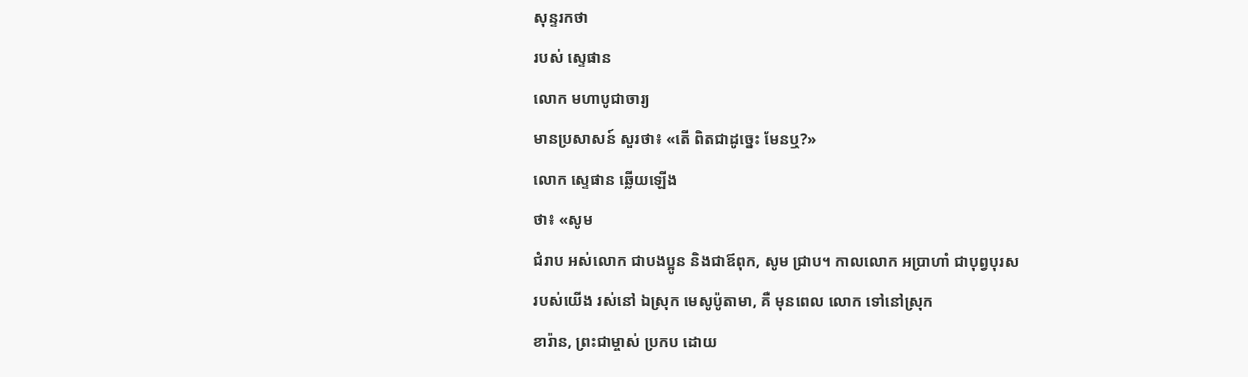សុន្ទរកថា
របស់ ស្ទេផាន
លោក មហាបូជាចារ្យ
មានប្រសាសន៍ សួរថា៖ «តើ ពិតជាដូច្នេះ មែនឬ?»
លោក ស្ទេផាន ឆ្លើយឡើង
ថា៖ «សូម
ជំរាប អស់លោក ជាបងប្អូន និងជាឪពុក, សូម ជ្រាប។ កាលលោក អប្រាហាំ ជាបុព្វបុរស
របស់យើង រស់នៅ ឯស្រុក មេសូប៉ូតាមា, គឺ មុនពេល លោក ទៅនៅស្រុក
ខារ៉ាន, ព្រះជាម្ចាស់ ប្រកប ដោយ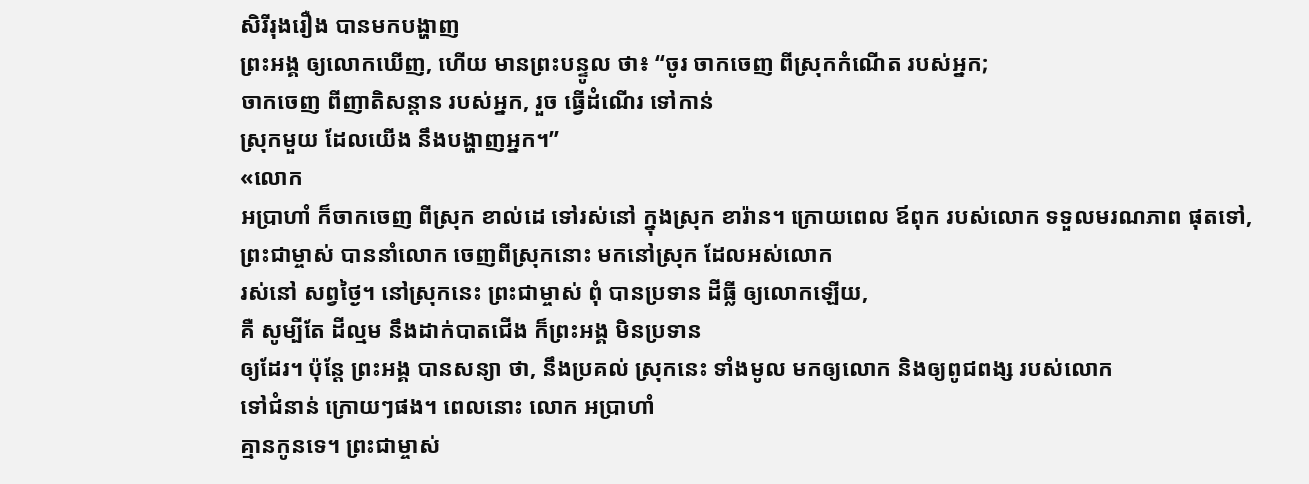សិរីរុងរឿង បានមកបង្ហាញ
ព្រះអង្គ ឲ្យលោកឃើញ, ហើយ មានព្រះបន្ទូល ថា៖ “ចូរ ចាកចេញ ពីស្រុកកំណើត របស់អ្នក;
ចាកចេញ ពីញាតិសន្ដាន របស់អ្នក, រួច ធ្វើដំណើរ ទៅកាន់
ស្រុកមួយ ដែលយើង នឹងបង្ហាញអ្នក។”
«លោក
អប្រាហាំ ក៏ចាកចេញ ពីស្រុក ខាល់ដេ ទៅរស់នៅ ក្នុងស្រុក ខារ៉ាន។ ក្រោយពេល ឪពុក របស់លោក ទទួលមរណភាព ផុតទៅ,
ព្រះជាម្ចាស់ បាននាំលោក ចេញពីស្រុកនោះ មកនៅស្រុក ដែលអស់លោក
រស់នៅ សព្វថ្ងៃ។ នៅស្រុកនេះ ព្រះជាម្ចាស់ ពុំ បានប្រទាន ដីធ្លី ឲ្យលោកឡើយ,
គឺ សូម្បីតែ ដីល្មម នឹងដាក់បាតជើង ក៏ព្រះអង្គ មិនប្រទាន
ឲ្យដែរ។ ប៉ុន្តែ ព្រះអង្គ បានសន្យា ថា, នឹងប្រគល់ ស្រុកនេះ ទាំងមូល មកឲ្យលោក និងឲ្យពូជពង្ស របស់លោក
ទៅជំនាន់ ក្រោយៗផង។ ពេលនោះ លោក អប្រាហាំ
គ្មានកូនទេ។ ព្រះជាម្ចាស់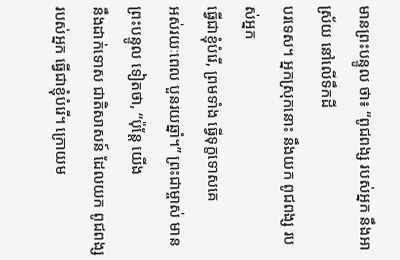មានព្រះបន្ទូល ថា៖ “ពូជពង្ស របស់អ្នក នឹងអាស្រ័យ នៅលើទឹកដី
បរទេស។ អ្នកស្រុកនោះ នឹងយក ពូជពង្ស របស់អ្នក
ធ្វើជាខ្ញុំបំរើ, ព្រមទាំង ធ្វើទុក្ខទោសគេ
អស់រយៈពេល បួនរយឆ្នាំ។” ព្រះជាម្ចាស់ មានព្រះបន្ទូល ទៀតថា, “ប៉ុន្តែ យើង
នឹងដាក់ទោស ជាតិសាសន៍ ដែលយក ពូជពង្ស របស់អ្នក ធ្វើជាខ្ញុំបំរើ។ ក្រោយម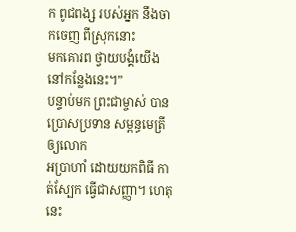ក ពូជពង្ស របស់អ្នក នឹងចាកចេញ ពីស្រុកនោះ
មកគោរព ថ្វាយបង្គំយើង នៅកន្លែងនេះ។”
បន្ទាប់មក ព្រះជាម្ចាស់ បានប្រោសប្រទាន សម្ពន្ធមេត្រី ឲ្យលោក
អប្រាហាំ ដោយយកពិធី កាត់ស្បែក ធ្វើជាសញ្ញា។ ហេតុនេះ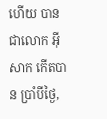ហើយ បានជាលោក អ៊ីសាក កើតបាន ប្រាំបីថ្ងៃ,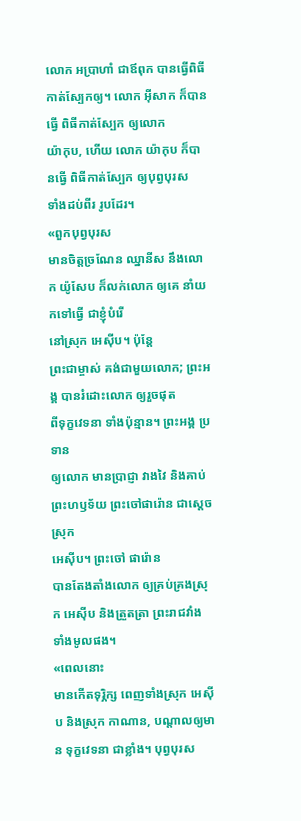លោក អប្រាហាំ ជាឪពុក បានធ្វើពិធី កាត់ស្បែកឲ្យ។ លោក អ៊ីសាក ក៏បានធ្វើ ពិធីកាត់ស្បែក ឲ្យលោក
យ៉ាកុប, ហើយ លោក យ៉ាកុប ក៏បានធ្វើ ពិធីកាត់ស្បែក ឲ្យបុព្វបុរស
ទាំងដប់ពីរ រូបដែរ។
«ពួកបុព្វបុរស
មានចិត្តច្រណែន ឈ្នានីស នឹងលោក យ៉ូសែប ក៏លក់លោក ឲ្យគេ នាំយកទៅធ្វើ ជាខ្ញុំបំរើ
នៅស្រុក អេស៊ីប។ ប៉ុន្តែ
ព្រះជាម្ចាស់ គង់ជាមួយលោក; ព្រះអង្គ បានរំដោះលោក ឲ្យរួចផុត
ពីទុក្ខវេទនា ទាំងប៉ុន្មាន។ ព្រះអង្គ ប្រទាន
ឲ្យលោក មានប្រាជ្ញា វាងវៃ និងគាប់ ព្រះហឫទ័យ ព្រះចៅផារ៉ោន ជាស្ដេចស្រុក
អេស៊ីប។ ព្រះចៅ ផារ៉ោន
បានតែងតាំងលោក ឲ្យគ្រប់គ្រងស្រុក អេស៊ីប និងត្រួតត្រា ព្រះរាជវាំង ទាំងមូលផង។
«ពេលនោះ
មានកើតទុរ្ភិក្ស ពេញទាំងស្រុក អេស៊ីប និងស្រុក កាណាន, បណ្ដាលឲ្យមាន ទុក្ខវេទនា ជាខ្លាំង។ បុព្វបុរស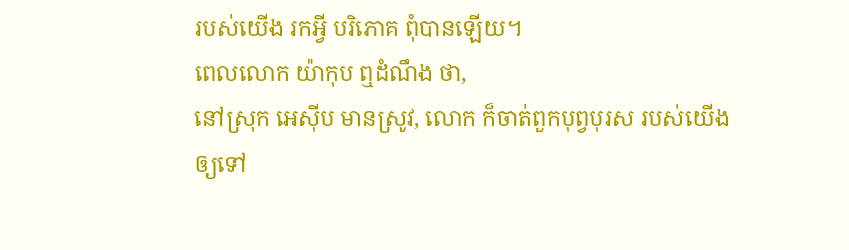របស់យើង រកអ្វី បរិភោគ ពុំបានឡើយ។
ពេលលោក យ៉ាកុប ឮដំណឹង ថា,
នៅស្រុក អេស៊ីប មានស្រូវ, លោក ក៏ចាត់ពួកបុព្វបុរស របស់យើង
ឲ្យទៅ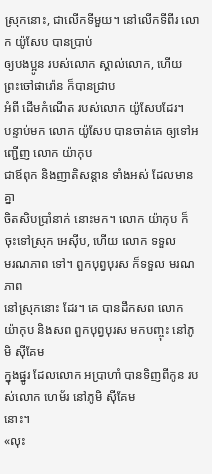ស្រុកនោះ, ជាលើកទីមួយ។ នៅលើកទីពីរ លោក យ៉ូសែប បានប្រាប់
ឲ្យបងប្អូន របស់លោក ស្គាល់លោក, ហើយ ព្រះចៅផារ៉ោន ក៏បានជ្រាប
អំពី ដើមកំណើត របស់លោក យ៉ូសែបដែរ។
បន្ទាប់មក លោក យ៉ូសែប បានចាត់គេ ឲ្យទៅអញ្ជើញ លោក យ៉ាកុប
ជាឪពុក និងញាតិសន្ដាន ទាំងអស់ ដែលមានគ្នា
ចិតសិបប្រាំនាក់ នោះមក។ លោក យ៉ាកុប ក៏ចុះទៅស្រុក អេស៊ីប, ហើយ លោក ទទួល
មរណភាព ទៅ។ ពួកបុព្វបុរស ក៏ទទួល មរណភាព
នៅស្រុកនោះ ដែរ។ គេ បានដឹកសព លោក យ៉ាកុប និងសព ពួកបុព្វបុរស មកបញ្ចុះ នៅភូមិ ស៊ីគែម
ក្នុងផ្នូរ ដែលលោក អប្រាហាំ បានទិញពីកូន របស់លោក ហេម័រ នៅភូមិ ស៊ីគែម
នោះ។
«លុះ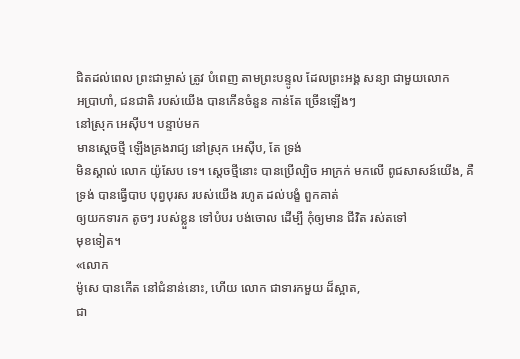ជិតដល់ពេល ព្រះជាម្ចាស់ ត្រូវ បំពេញ តាមព្រះបន្ទូល ដែលព្រះអង្គ សន្យា ជាមួយលោក
អប្រាហាំ, ជនជាតិ របស់យើង បានកើនចំនួន កាន់តែ ច្រើនឡើងៗ
នៅស្រុក អេស៊ីប។ បន្ទាប់មក
មានស្ដេចថ្មី ឡើងគ្រងរាជ្យ នៅស្រុក អេស៊ីប, តែ ទ្រង់
មិនស្គាល់ លោក យ៉ូសែប ទេ។ ស្ដេចថ្មីនោះ បានប្រើល្បិច អាក្រក់ មកលើ ពូជសាសន៍យើង, គឺ ទ្រង់ បានធ្វើបាប បុព្វបុរស របស់យើង រហូត ដល់បង្ខំ ពួកគាត់
ឲ្យយកទារក តូចៗ របស់ខ្លួន ទៅបំបរ បង់ចោល ដើម្បី កុំឲ្យមាន ជីវិត រស់តទៅ
មុខទៀត។
«លោក
ម៉ូសេ បានកើត នៅជំនាន់នោះ, ហើយ លោក ជាទារកមួយ ដ៏ស្អាត,
ជា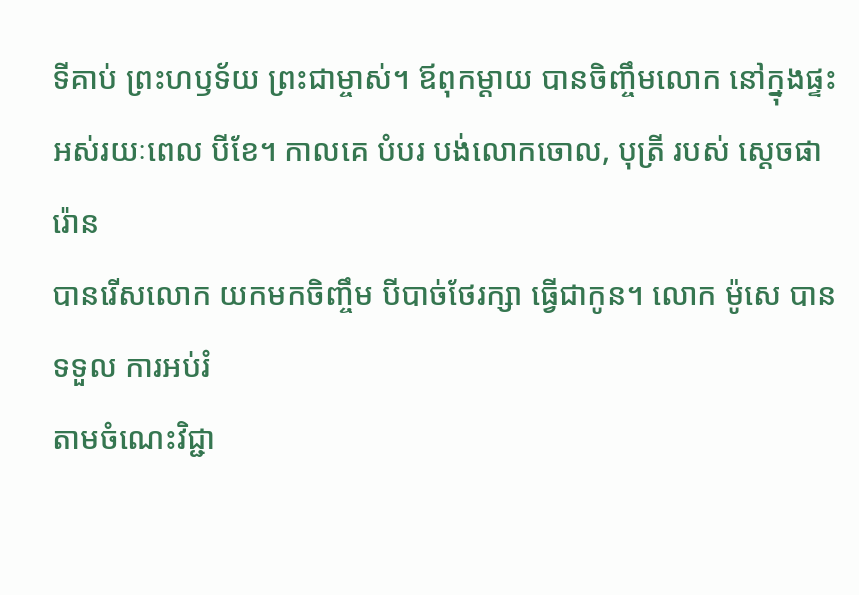ទីគាប់ ព្រះហឫទ័យ ព្រះជាម្ចាស់។ ឪពុកម្ដាយ បានចិញ្ចឹមលោក នៅក្នុងផ្ទះ
អស់រយៈពេល បីខែ។ កាលគេ បំបរ បង់លោកចោល, បុត្រី របស់ ស្ដេចផារ៉ោន
បានរើសលោក យកមកចិញ្ចឹម បីបាច់ថែរក្សា ធ្វើជាកូន។ លោក ម៉ូសេ បានទទួល ការអប់រំ
តាមចំណេះវិជ្ជា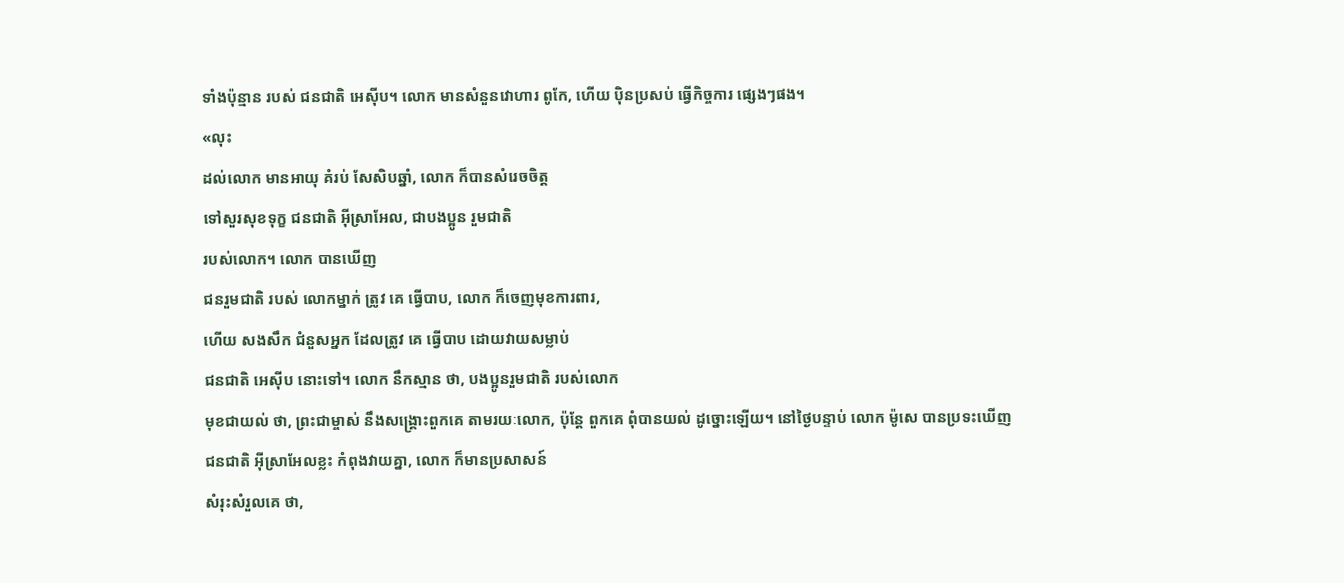ទាំងប៉ុន្មាន របស់ ជនជាតិ អេស៊ីប។ លោក មានសំនួនវោហារ ពូកែ, ហើយ ប៉ិនប្រសប់ ធ្វើកិច្ចការ ផ្សេងៗផង។
«លុះ
ដល់លោក មានអាយុ គំរប់ សែសិបឆ្នាំ, លោក ក៏បានសំរេចចិត្ត
ទៅសួរសុខទុក្ខ ជនជាតិ អ៊ីស្រាអែល, ជាបងប្អូន រួមជាតិ
របស់លោក។ លោក បានឃើញ
ជនរួមជាតិ របស់ លោកម្នាក់ ត្រូវ គេ ធ្វើបាប, លោក ក៏ចេញមុខការពារ,
ហើយ សងសឹក ជំនួសអ្នក ដែលត្រូវ គេ ធ្វើបាប ដោយវាយសម្លាប់
ជនជាតិ អេស៊ីប នោះទៅ។ លោក នឹកស្មាន ថា, បងប្អូនរួមជាតិ របស់លោក
មុខជាយល់ ថា, ព្រះជាម្ចាស់ នឹងសង្គ្រោះពួកគេ តាមរយៈលោក, ប៉ុន្តែ ពួកគេ ពុំបានយល់ ដូច្នោះឡើយ។ នៅថ្ងៃបន្ទាប់ លោក ម៉ូសេ បានប្រទះឃើញ
ជនជាតិ អ៊ីស្រាអែលខ្លះ កំពុងវាយគ្នា, លោក ក៏មានប្រសាសន៍
សំរុះសំរួលគេ ថា,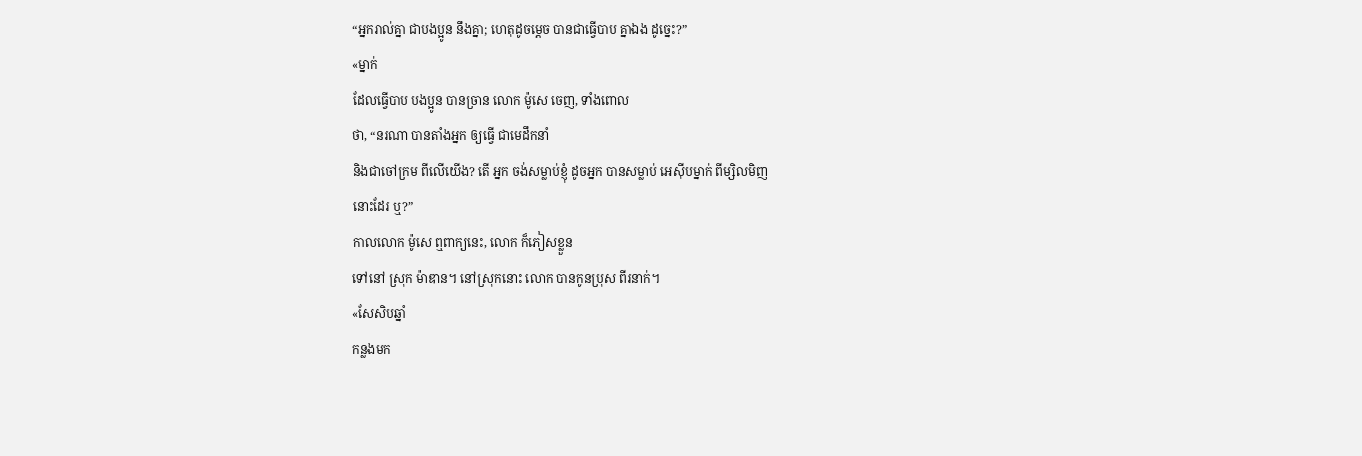“អ្នករាល់គ្នា ជាបងប្អូន នឹងគ្នា; ហេតុដូចម្ដេច បានជាធ្វើបាប គ្នាឯង ដូច្នេះ?”
«ម្នាក់
ដែលធ្វើបាប បងប្អូន បានច្រាន លោក ម៉ូសេ ចេញ, ទាំងពោល
ថា, “នរណា បានតាំងអ្នក ឲ្យធ្វើ ជាមេដឹកនាំ
និងជាចៅក្រម ពីលើយើង? តើ អ្នក ចង់សម្លាប់ខ្ញុំ ដូចអ្នក បានសម្លាប់ អេស៊ីបម្នាក់ ពីម្សិលមិញ
នោះដែរ ឬ?”
កាលលោក ម៉ូសេ ឮពាក្យនេះ, លោក ក៏ភៀសខ្លួន
ទៅនៅ ស្រុក ម៉ាឌាន។ នៅស្រុកនោះ លោក បានកូនប្រុស ពីរនាក់។
«សែសិបឆ្នាំ
កន្លងមក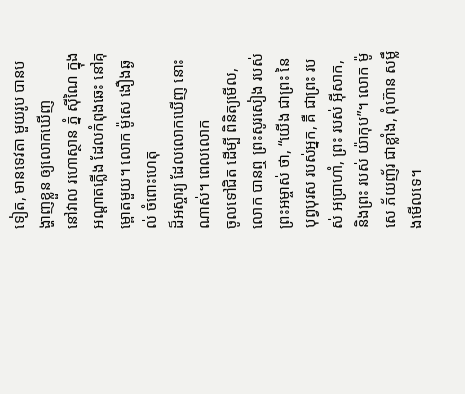ទៀត, មានទេវតា មួយរូប បានបង្ហាញខ្លួន ឲ្យលោកឃើញ
នៅវាល រហោស្ថាន ភ្នំ ស៊ីណៃ ក្នុងអណ្ដាតភ្លើង ដែលកំពុងឆេះ នៅគុម្ពោតមួយ។ លោក ម៉ូសេ ងឿងឆ្ងល់ ចំពោះហេតុ
ដ៏អស្ចារ្យ ដែលលោកឃើញ នោះណាស់។ ពេលលោក
ចូលទៅជិត ដើម្បី ពិនិត្យមើល, លោក បានឮ ព្រះសូរសៀង របស់
ព្រះអម្ចាស់ ថា, “យើង ជាព្រះ នៃបុព្វបុរស របស់អ្នក, គឺ ជាព្រះ របស់ អប្រាហាំ, ព្រះ របស់ អ៊ីសាក, និងព្រះ របស់ យ៉ាកុប”។ លោក ម៉ូសេ ភ័យញ័រ ជាខ្លាំង, ពុំហ៊ាន សម្លឹងមើលទេ។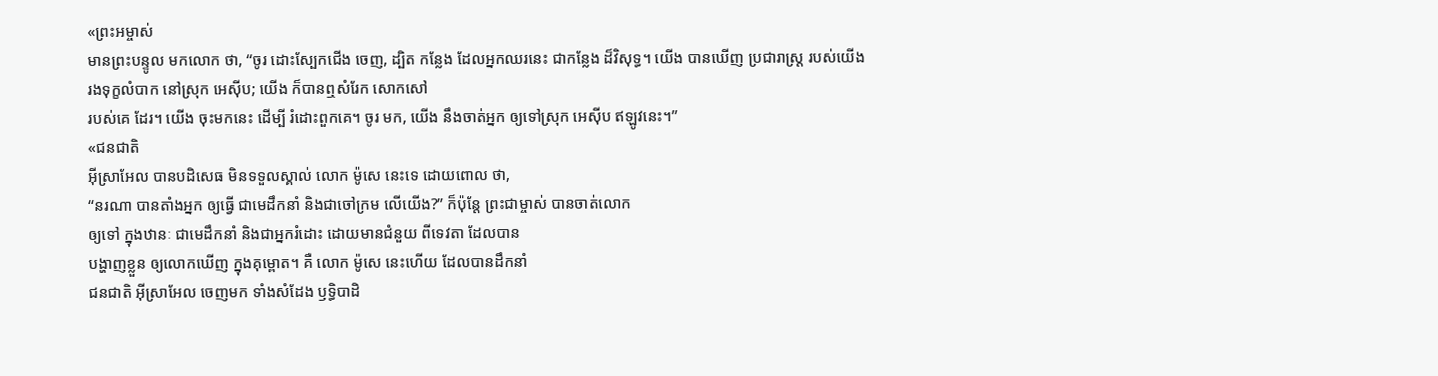«ព្រះអម្ចាស់
មានព្រះបន្ទូល មកលោក ថា, “ចូរ ដោះស្បែកជើង ចេញ, ដ្បិត កន្លែង ដែលអ្នកឈរនេះ ជាកន្លែង ដ៏វិសុទ្ធ។ យើង បានឃើញ ប្រជារាស្ត្រ របស់យើង
រងទុក្ខលំបាក នៅស្រុក អេស៊ីប; យើង ក៏បានឮសំរែក សោកសៅ
របស់គេ ដែរ។ យើង ចុះមកនេះ ដើម្បី រំដោះពួកគេ។ ចូរ មក, យើង នឹងចាត់អ្នក ឲ្យទៅស្រុក អេស៊ីប ឥឡូវនេះ។”
«ជនជាតិ
អ៊ីស្រាអែល បានបដិសេធ មិនទទួលស្គាល់ លោក ម៉ូសេ នេះទេ ដោយពោល ថា,
“នរណា បានតាំងអ្នក ឲ្យធ្វើ ជាមេដឹកនាំ និងជាចៅក្រម លើយើង?” ក៏ប៉ុន្តែ ព្រះជាម្ចាស់ បានចាត់លោក
ឲ្យទៅ ក្នុងឋានៈ ជាមេដឹកនាំ និងជាអ្នករំដោះ ដោយមានជំនួយ ពីទេវតា ដែលបាន
បង្ហាញខ្លួន ឲ្យលោកឃើញ ក្នុងគុម្ពោត។ គឺ លោក ម៉ូសេ នេះហើយ ដែលបានដឹកនាំ
ជនជាតិ អ៊ីស្រាអែល ចេញមក ទាំងសំដែង ឫទ្ធិបាដិ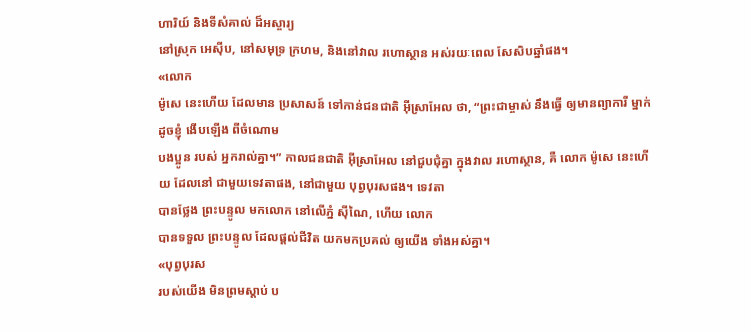ហារិយ៍ និងទីសំគាល់ ដ៏អស្ចារ្យ
នៅស្រុក អេស៊ីប, នៅសមុទ្រ ក្រហម, និងនៅវាល រហោស្ថាន អស់រយៈពេល សែសិបឆ្នាំផង។
«លោក
ម៉ូសេ នេះហើយ ដែលមាន ប្រសាសន៍ ទៅកាន់ជនជាតិ អ៊ីស្រាអែល ថា, “ព្រះជាម្ចាស់ នឹងធ្វើ ឲ្យមានព្យាការី ម្នាក់ ដូចខ្ញុំ ងើបឡើង ពីចំណោម
បងប្អូន របស់ អ្នករាល់គ្នា។” កាលជនជាតិ អ៊ីស្រាអែល នៅជួបជុំគ្នា ក្នុងវាល រហោស្ថាន, គឺ លោក ម៉ូសេ នេះហើយ ដែលនៅ ជាមួយទេវតាផង, នៅជាមួយ បុព្វបុរសផង។ ទេវតា
បានថ្លែង ព្រះបន្ទូល មកលោក នៅលើភ្នំ ស៊ីណៃ, ហើយ លោក
បានទទួល ព្រះបន្ទូល ដែលផ្ដល់ជីវិត យកមកប្រគល់ ឲ្យយើង ទាំងអស់គ្នា។
«បុព្វបុរស
របស់យើង មិនព្រមស្ដាប់ ប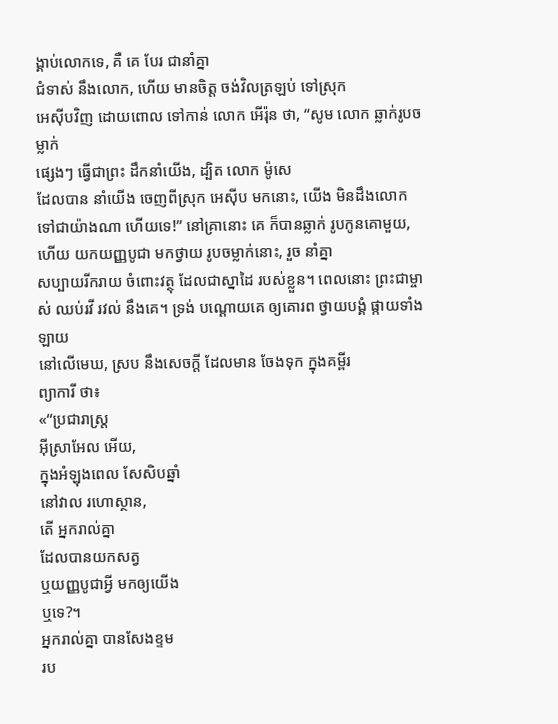ង្គាប់លោកទេ, គឺ គេ បែរ ជានាំគ្នា
ជំទាស់ នឹងលោក, ហើយ មានចិត្ត ចង់វិលត្រឡប់ ទៅស្រុក
អេស៊ីបវិញ ដោយពោល ទៅកាន់ លោក អើរ៉ុន ថា, “សូម លោក ឆ្លាក់រូបចម្លាក់
ផ្សេងៗ ធ្វើជាព្រះ ដឹកនាំយើង, ដ្បិត លោក ម៉ូសេ
ដែលបាន នាំយើង ចេញពីស្រុក អេស៊ីប មកនោះ, យើង មិនដឹងលោក
ទៅជាយ៉ាងណា ហើយទេ!” នៅគ្រានោះ គេ ក៏បានឆ្លាក់ រូបកូនគោមួយ,
ហើយ យកយញ្ញបូជា មកថ្វាយ រូបចម្លាក់នោះ, រួច នាំគ្នា
សប្បាយរីករាយ ចំពោះវត្ថុ ដែលជាស្នាដៃ របស់ខ្លួន។ ពេលនោះ ព្រះជាម្ចាស់ ឈប់រវី រវល់ នឹងគេ។ ទ្រង់ បណ្ដោយគេ ឲ្យគោរព ថ្វាយបង្គំ ផ្កាយទាំងឡាយ
នៅលើមេឃ, ស្រប នឹងសេចក្ដី ដែលមាន ចែងទុក ក្នុងគម្ពីរ
ព្យាការី ថា៖
«“ប្រជារាស្ត្រ
អ៊ីស្រាអែល អើយ,
ក្នុងអំឡុងពេល សែសិបឆ្នាំ
នៅវាល រហោស្ថាន,
តើ អ្នករាល់គ្នា
ដែលបានយកសត្វ
ឬយញ្ញបូជាអ្វី មកឲ្យយើង
ឬទេ?។
អ្នករាល់គ្នា បានសែងខ្ទម
រប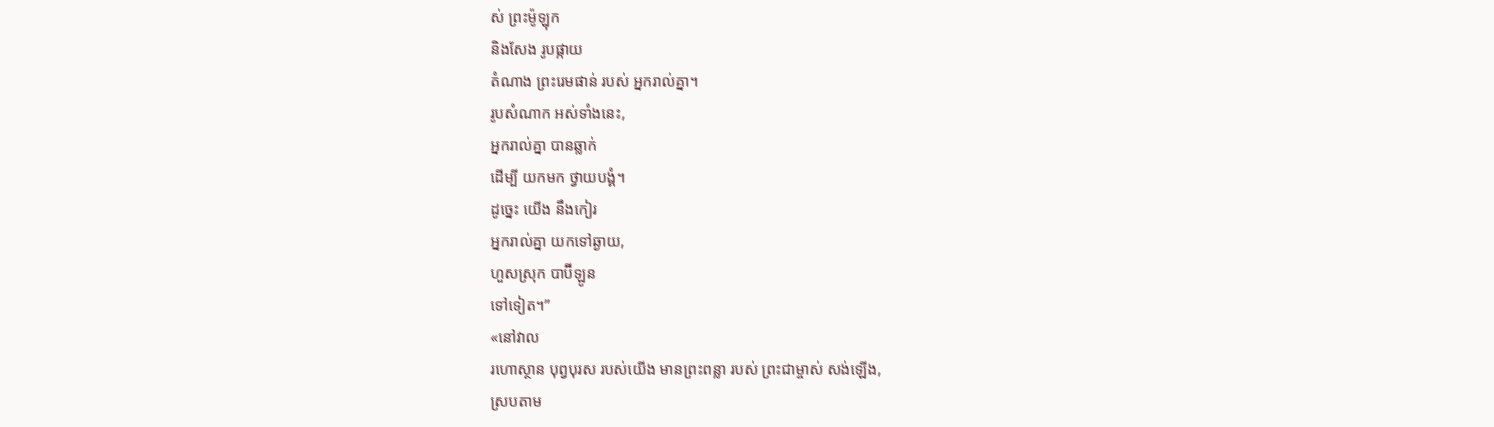ស់ ព្រះម៉ូឡុក
និងសែង រូបផ្កាយ
តំណាង ព្រះរេមផាន់ របស់ អ្នករាល់គ្នា។
រូបសំណាក អស់ទាំងនេះ,
អ្នករាល់គ្នា បានឆ្លាក់
ដើម្បី យកមក ថ្វាយបង្គំ។
ដូច្នេះ យើង នឹងកៀរ
អ្នករាល់គ្នា យកទៅឆ្ងាយ,
ហួសស្រុក បាប៊ីឡូន
ទៅទៀត។”
«នៅវាល
រហោស្ថាន បុព្វបុរស របស់យើង មានព្រះពន្លា របស់ ព្រះជាម្ចាស់ សង់ឡើង,
ស្របតាម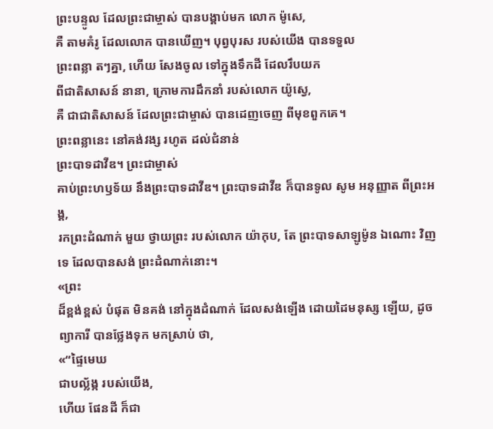ព្រះបន្ទូល ដែលព្រះជាម្ចាស់ បានបង្គាប់មក លោក ម៉ូសេ,
គឺ តាមគំរូ ដែលលោក បានឃើញ។ បុព្វបុរស របស់យើង បានទទួល
ព្រះពន្លា តៗគ្នា, ហើយ សែងចូល ទៅក្នុងទឹកដី ដែលរឹបយក
ពីជាតិសាសន៍ នានា, ក្រោមការដឹកនាំ របស់លោក យ៉ូស្វេ,
គឺ ជាជាតិសាសន៍ ដែលព្រះជាម្ចាស់ បានដេញចេញ ពីមុខពួកគេ។
ព្រះពន្លានេះ នៅគង់វង្ស រហូត ដល់ជំនាន់
ព្រះបាទដាវីឌ។ ព្រះជាម្ចាស់
គាប់ព្រះហឫទ័យ នឹងព្រះបាទដាវីឌ។ ព្រះបាទដាវីឌ ក៏បានទូល សូម អនុញ្ញាត ពីព្រះអង្គ,
រកព្រះដំណាក់ មួយ ថ្វាយព្រះ របស់លោក យ៉ាកុប, តែ ព្រះបាទសាឡូម៉ូន ឯណោះ វិញទេ ដែលបានសង់ ព្រះដំណាក់នោះ។
«ព្រះ
ដ៏ខ្ពង់ខ្ពស់ បំផុត មិនគង់ នៅក្នុងដំណាក់ ដែលសង់ឡើង ដោយដៃមនុស្ស ឡើយ, ដូចព្យាការី បានថ្លែងទុក មកស្រាប់ ថា,
«“ផ្ទៃមេឃ
ជាបល្ល័ង្ក របស់យើង,
ហើយ ផែនដី ក៏ជា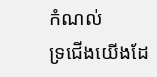កំណល់
ទ្រជើងយើងដែ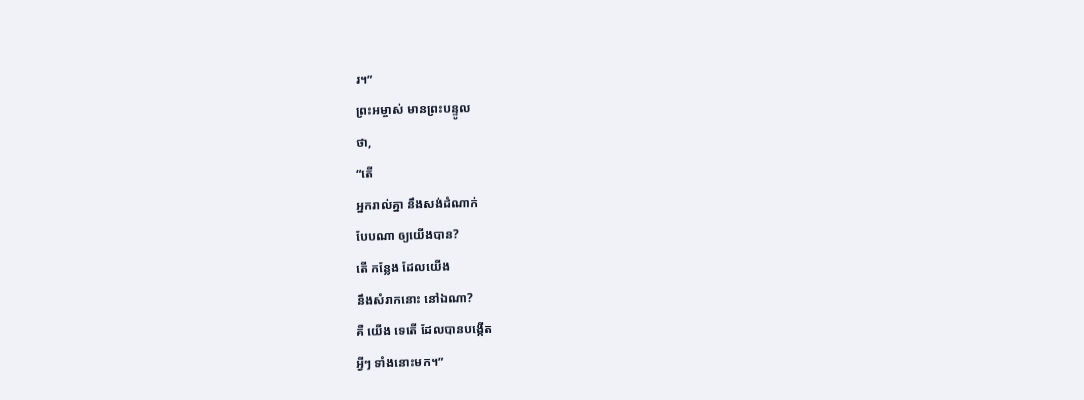រ។”
ព្រះអម្ចាស់ មានព្រះបន្ទូល
ថា,
“តើ
អ្នករាល់គ្នា នឹងសង់ដំណាក់
បែបណា ឲ្យយើងបាន?
តើ កន្លែង ដែលយើង
នឹងសំរាកនោះ នៅឯណា?
គឺ យើង ទេតើ ដែលបានបង្កើត
អ្វីៗ ទាំងនោះមក។”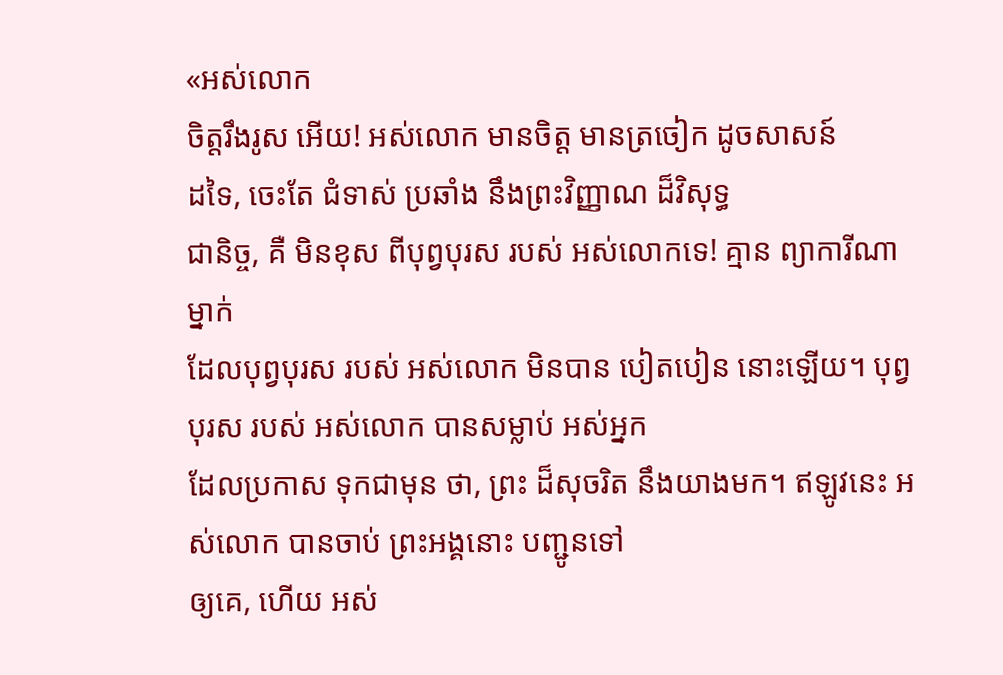«អស់លោក
ចិត្តរឹងរូស អើយ! អស់លោក មានចិត្ត មានត្រចៀក ដូចសាសន៍
ដទៃ, ចេះតែ ជំទាស់ ប្រឆាំង នឹងព្រះវិញ្ញាណ ដ៏វិសុទ្ធ
ជានិច្ច, គឺ មិនខុស ពីបុព្វបុរស របស់ អស់លោកទេ! គ្មាន ព្យាការីណាម្នាក់
ដែលបុព្វបុរស របស់ អស់លោក មិនបាន បៀតបៀន នោះឡើយ។ បុព្វបុរស របស់ អស់លោក បានសម្លាប់ អស់អ្នក
ដែលប្រកាស ទុកជាមុន ថា, ព្រះ ដ៏សុចរិត នឹងយាងមក។ ឥឡូវនេះ អស់លោក បានចាប់ ព្រះអង្គនោះ បញ្ជូនទៅ
ឲ្យគេ, ហើយ អស់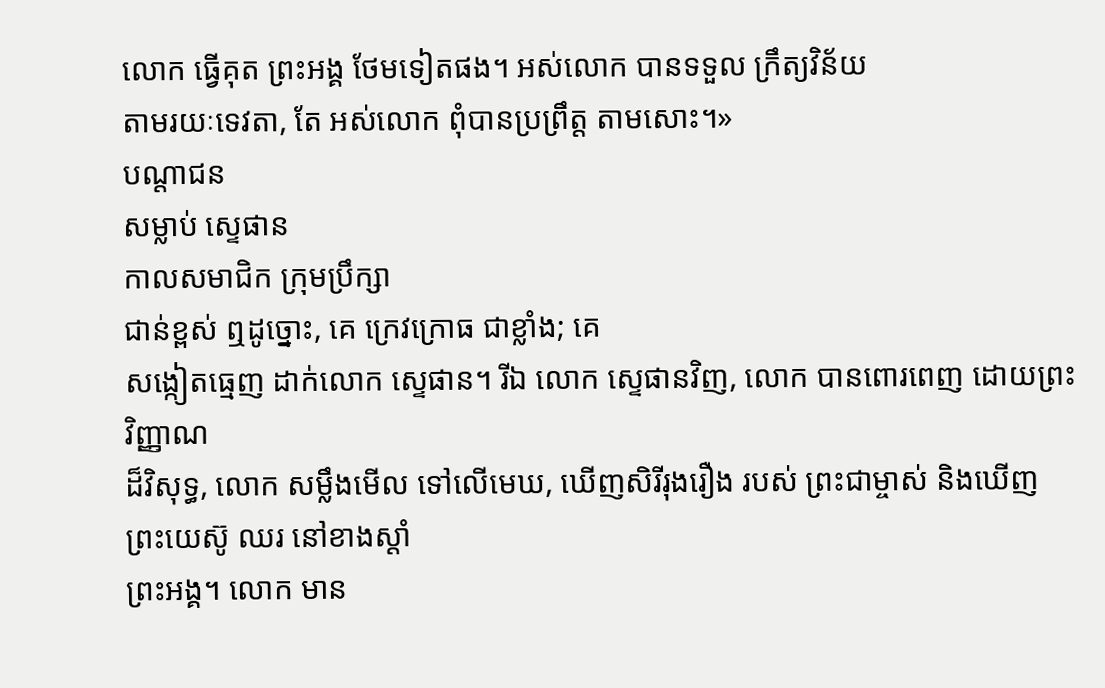លោក ធ្វើគុត ព្រះអង្គ ថែមទៀតផង។ អស់លោក បានទទួល ក្រឹត្យវិន័យ
តាមរយៈទេវតា, តែ អស់លោក ពុំបានប្រព្រឹត្ត តាមសោះ។»
បណ្ដាជន
សម្លាប់ ស្ទេផាន
កាលសមាជិក ក្រុមប្រឹក្សា
ជាន់ខ្ពស់ ឮដូច្នោះ, គេ ក្រេវក្រោធ ជាខ្លាំង; គេ
សង្កៀតធ្មេញ ដាក់លោក ស្ទេផាន។ រីឯ លោក ស្ទេផានវិញ, លោក បានពោរពេញ ដោយព្រះវិញ្ញាណ
ដ៏វិសុទ្ធ, លោក សម្លឹងមើល ទៅលើមេឃ, ឃើញសិរីរុងរឿង របស់ ព្រះជាម្ចាស់ និងឃើញ ព្រះយេស៊ូ ឈរ នៅខាងស្ដាំ
ព្រះអង្គ។ លោក មាន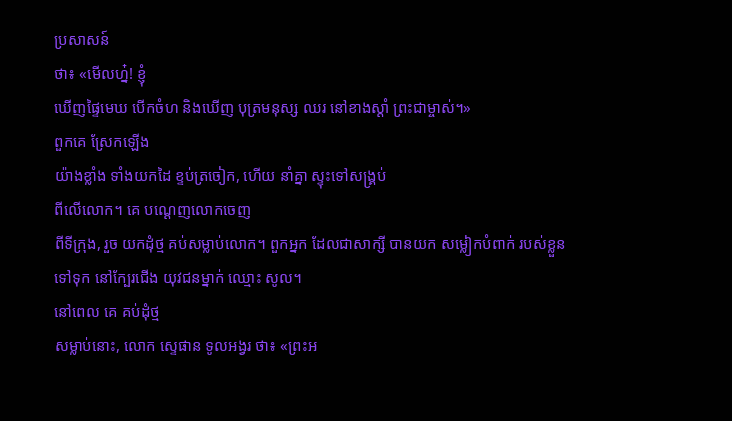ប្រសាសន៍
ថា៖ «មើលហ្ន៎! ខ្ញុំ
ឃើញផ្ទៃមេឃ បើកចំហ និងឃើញ បុត្រមនុស្ស ឈរ នៅខាងស្ដាំ ព្រះជាម្ចាស់។»
ពួកគេ ស្រែកឡើង
យ៉ាងខ្លាំង ទាំងយកដៃ ខ្ទប់ត្រចៀក, ហើយ នាំគ្នា ស្ទុះទៅសង្គ្រប់
ពីលើលោក។ គេ បណ្ដេញលោកចេញ
ពីទីក្រុង, រួច យកដុំថ្ម គប់សម្លាប់លោក។ ពួកអ្នក ដែលជាសាក្សី បានយក សម្លៀកបំពាក់ របស់ខ្លួន
ទៅទុក នៅក្បែរជើង យុវជនម្នាក់ ឈ្មោះ សូល។
នៅពេល គេ គប់ដុំថ្ម
សម្លាប់នោះ, លោក ស្ទេផាន ទូលអង្វរ ថា៖ «ព្រះអ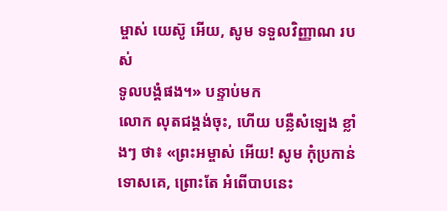ម្ចាស់ យេស៊ូ អើយ, សូម ទទួលវិញ្ញាណ របស់
ទូលបង្គំផង។» បន្ទាប់មក
លោក លុតជង្គង់ចុះ, ហើយ បន្លឺសំឡេង ខ្លាំងៗ ថា៖ «ព្រះអម្ចាស់ អើយ! សូម កុំប្រកាន់
ទោសគេ, ព្រោះតែ អំពើបាបនេះ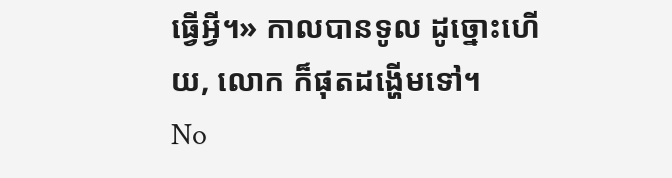ធ្វើអ្វី។» កាលបានទូល ដូច្នោះហើយ, លោក ក៏ផុតដង្ហើមទៅ។
No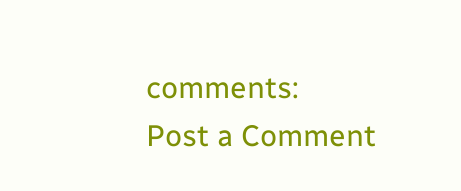comments:
Post a Comment